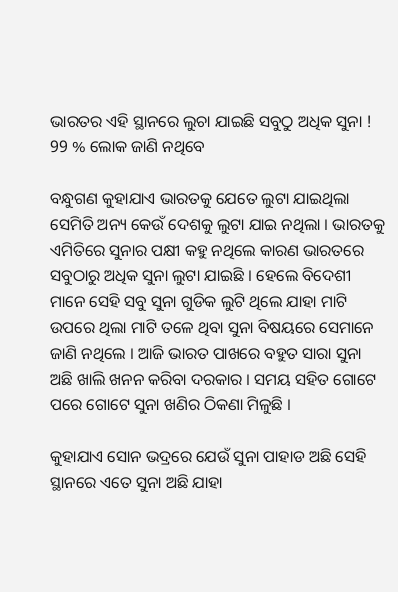ଭାରତର ଏହି ସ୍ଥାନରେ ଲୁଚା ଯାଇଛି ସବୁଠୁ ଅଧିକ ସୁନା ! 99 % ଲୋକ ଜାଣି ନଥିବେ

ବନ୍ଧୁଗଣ କୁହାଯାଏ ଭାରତକୁ ଯେତେ ଲୁଟା ଯାଇଥିଲା ସେମିତି ଅନ୍ୟ କେଉଁ ଦେଶକୁ ଲୁଟା ଯାଇ ନଥିଲା । ଭାରତକୁ ଏମିତିରେ ସୁନାର ପକ୍ଷୀ କହୁ ନଥିଲେ କାରଣ ଭାରତରେ ସବୁଠାରୁ ଅଧିକ ସୁନା ଲୁଟା ଯାଇଛି । ହେଲେ ବିଦେଶୀ ମାନେ ସେହି ସବୁ ସୁନା ଗୁଡିକ ଲୁଟି ଥିଲେ ଯାହା ମାଟି ଉପରେ ଥିଲା ମାଟି ତଳେ ଥିବା ସୁନା ବିଷୟରେ ସେମାନେ ଜାଣି ନଥିଲେ । ଆଜି ଭାରତ ପାଖରେ ବହୁତ ସାରା ସୁନା ଅଛି ଖାଲି ଖନନ କରିବା ଦରକାର । ସମୟ ସହିତ ଗୋଟେ ପରେ ଗୋଟେ ସୁନା ଖଣିର ଠିକଣା ମିଳୁଛି ।

କୁହାଯାଏ ସୋନ ଭଦ୍ରରେ ଯେଉଁ ସୁନା ପାହାଡ ଅଛି ସେହି ସ୍ଥାନରେ ଏତେ ସୁନା ଅଛି ଯାହା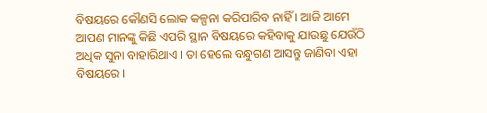ବିଷୟରେ କୌଣସି ଲୋକ କଳ୍ପନା କରିପାରିବ ନାହିଁ । ଆଜି ଆମେ ଆପଣ ମାନଙ୍କୁ କିଛି ଏପରି ସ୍ଥାନ ବିଷୟରେ କହିବାକୁ ଯାଉଛୁ ଯେଉଁଠି ଅଧିକ ସୁନା ବାହାରିଥାଏ । ତା ହେଲେ ବନ୍ଧୁଗଣ ଆସନ୍ତୁ ଜାଣିବା ଏହା ବିଷୟରେ ।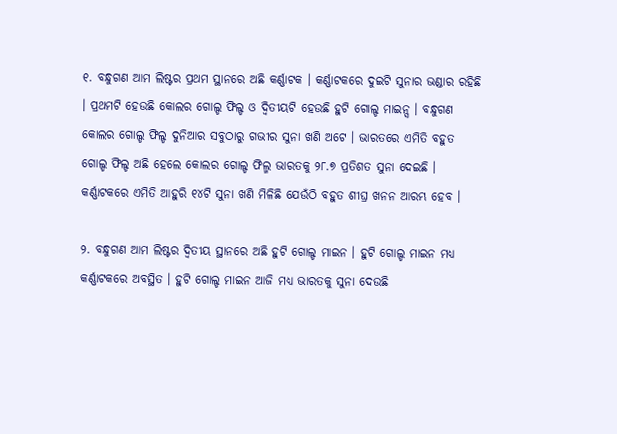୧. ବନ୍ଧୁଗଣ ଆମ ଲିଷ୍ଟର ପ୍ରଥମ ସ୍ଥାନରେ ଅଛି କର୍ଣ୍ଣାଟକ । କର୍ଣ୍ଣାଟକରେ ଦୁଇଟି ସୁନାର ଭଣ୍ଡାର ରହିଛି । ପ୍ରଥମଟି ହେଉଛି କୋଲର ଗୋଲ୍ଡ ଫିଲ୍ଡ ଓ ଦ୍ଵିତୀୟଟି ହେଉଛି ହୁଟି ଗୋଲ୍ଡ ମାଇନ୍ସ । ବନ୍ଧୁଗଣ କୋଲର ଗୋଲ୍ଡ ଫିଲ୍ଡ ଦୁନିଆର ସବୁଠାରୁ ଗଭୀର ସୁନା ଖଣି ଅଟେ । ଭାରତରେ ଏମିତି ବହୁତ ଗୋଲ୍ଡ ଫିଲ୍ଡ ଅଛି ହେଲେ କୋଲର ଗୋଲ୍ଡ ଫିଲ୍ମ ଭାରତକୁ ୨୮.୭ ପ୍ରତିଶତ ସୁନା ଦେଇଛି । କର୍ଣ୍ଣାଟକରେ ଏମିତି ଆହୁରି ୧୪ଟି ସୁନା ଖଣି ମିଳିଛି ଯେଉଁଠି ବହୁତ ଶୀଘ୍ର ଖନନ ଆରମ୍ଭ ହେବ ।

୨. ବନ୍ଧୁଗଣ ଆମ ଲିଷ୍ଟର ଦ୍ଵିତୀୟ ସ୍ଥାନରେ ଅଛି ହୁଟି ଗୋଲ୍ଡ ମାଇନ । ହୁଟି ଗୋଲ୍ଡ ମାଇନ ମଧ୍ୟ କର୍ଣ୍ଣାଟକରେ ଅବସ୍ଥିତ । ହୁଟି ଗୋଲ୍ଡ ମାଇନ ଆଜି ମଧ୍ୟ ଭାରତକୁ ସୁନା ଦେଉଛି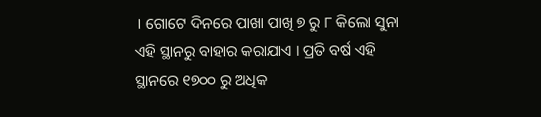। ଗୋଟେ ଦିନରେ ପାଖା ପାଖି ୭ ରୁ ୮ କିଲୋ ସୁନା ଏହି ସ୍ଥାନରୁ ବାହାର କରାଯାଏ । ପ୍ରତି ବର୍ଷ ଏହି ସ୍ଥାନରେ ୧୭୦୦ ରୁ ଅଧିକ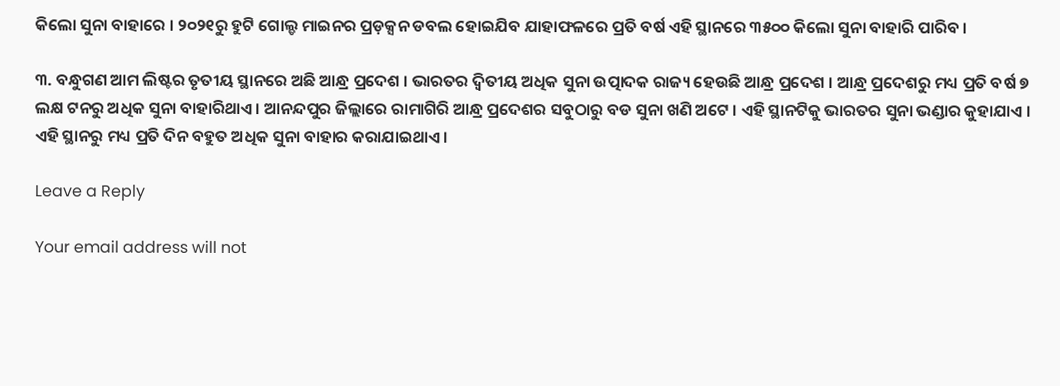କିଲୋ ସୁନା ବାହାରେ । ୨୦୨୧ରୁ ହୁଟି ଗୋଲ୍ଡ ମାଇନର ପ୍ରଡ଼କ୍ସନ ଡବଲ ହୋଇଯିବ ଯାହାଫଳରେ ପ୍ରତି ବର୍ଷ ଏହି ସ୍ଥାନରେ ୩୫୦୦ କିଲୋ ସୁନା ବାହାରି ପାରିବ ।

୩. ବନ୍ଧୁଗଣ ଆମ ଲିଷ୍ଟର ତୃତୀୟ ସ୍ଥାନରେ ଅଛି ଆନ୍ଧ୍ର ପ୍ରଦେଶ । ଭାରତର ଦ୍ଵିତୀୟ ଅଧିକ ସୁନା ଉତ୍ପାଦକ ରାଜ୍ୟ ହେଉଛି ଆନ୍ଧ୍ର ପ୍ରଦେଶ । ଆନ୍ଧ୍ର ପ୍ରଦେଶରୁ ମଧ୍ୟ ପ୍ରତି ବର୍ଷ ୭ ଲକ୍ଷ ଟନରୁ ଅଧିକ ସୁନା ବାହାରିଥାଏ । ଆନନ୍ଦପୁର ଜିଲ୍ଲାରେ ରାମାଗିରି ଆନ୍ଧ୍ର ପ୍ରଦେଶର ସବୁଠାରୁ ବଡ ସୁନା ଖଣି ଅଟେ । ଏହି ସ୍ଥାନଟିକୁ ଭାରତର ସୁନା ଭଣ୍ଡାର କୁହାଯାଏ । ଏହି ସ୍ଥାନରୁ ମଧ୍ୟ ପ୍ରତି ଦିନ ବହୁତ ଅଧିକ ସୁନା ବାହାର କରାଯାଇଥାଏ ।

Leave a Reply

Your email address will not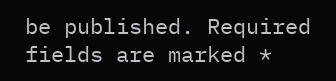be published. Required fields are marked *